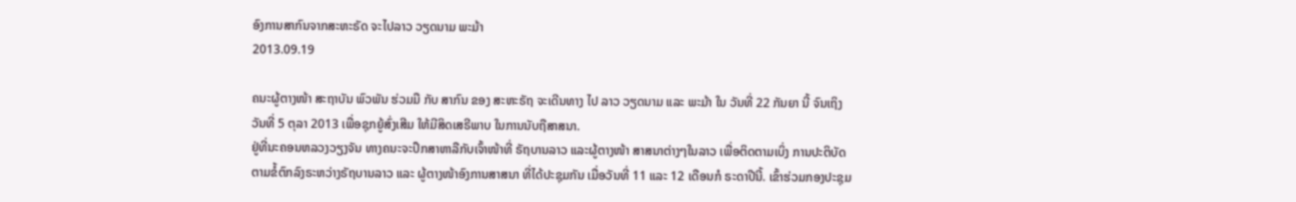ອົງການສາກົນຈາກສະຫະຣັດ ຈະໄປລາວ ວຽດນາມ ພະມ້າ
2013.09.19

ຄນະຜູ້ຕາງໜ້າ ສະຖາບັນ ພົວພັນ ຮ່ວມມື ກັບ ສາກົນ ຂອງ ສະຫະຣັຖ ຈະເດີນທາງ ໄປ ລາວ ວຽດນາມ ແລະ ພະມ້າ ໃນ ວັນທີ່ 22 ກັນຍາ ນີ້ ຈົນເຖິງ ວັນທີ່ 5 ຕຸລາ 2013 ເພື່ອຊຸກຍູ້ສົ່ງເສີມ ໃຫ້ມີສິດເສຣີພາບ ໃນການນັບຖືສາສນາ.
ຢູ່ທີ່ນະຄອນຫລວງວຽງຈັນ ທາງຄນະຈະປຶກສາຫາລືກັບເຈົ້າໜ້າທີ່ ຣັຖບານລາວ ແລະຜູ້ຕາງໜ້າ ສາສນາຕ່າງໆໃນລາວ ເພື່ອຕິດຕາມເບິ່ງ ການປະຕິບັດ ຕາມຂໍ້ຕົກລົງຣະຫວ່າງຣັຖບານລາວ ແລະ ຜູ້ຕາງໜ້າອົງການສາສນາ ທີ່ໄດ້ປະຊຸມກັນ ເມື່ອວັນທີ່ 11 ແລະ 12 ເດືອນກໍ ຣະດາປີນີ້. ເຂົ້າຮ່ວມກອງປະຊຸມ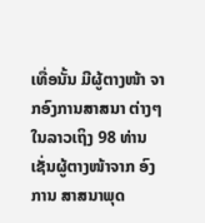ເທື່ອນັ້ນ ມີຜູ້ຕາງໜ້າ ຈາກອົງການສາສນາ ຕ່າງໆໃນລາວເຖິງ 98 ທ່ານ ເຊັ່ນຜູ້ຕາງໜ້າຈາກ ອົງການ ສາສນາພຸດ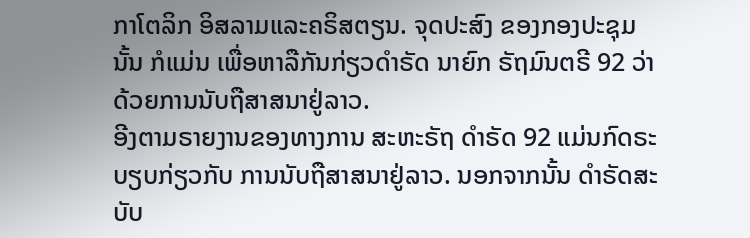ກາໂຕລິກ ອິສລາມແລະຄຣິສຕຽນ. ຈຸດປະສົງ ຂອງກອງປະຊຸມ ນັ້ນ ກໍແມ່ນ ເພື່ອຫາລືກັນກ່ຽວດຳຣັດ ນາຍົກ ຣັຖມົນຕຣີ 92 ວ່າດ້ວຍການນັບຖືສາສນາຢູ່ລາວ.
ອີງຕາມຣາຍງານຂອງທາງການ ສະຫະຣັຖ ດຳຣັດ 92 ແມ່ນກົດຣະບຽບກ່ຽວກັບ ການນັບຖືສາສນາຢູ່ລາວ. ນອກຈາກນັ້ນ ດຳຣັດສະບັບ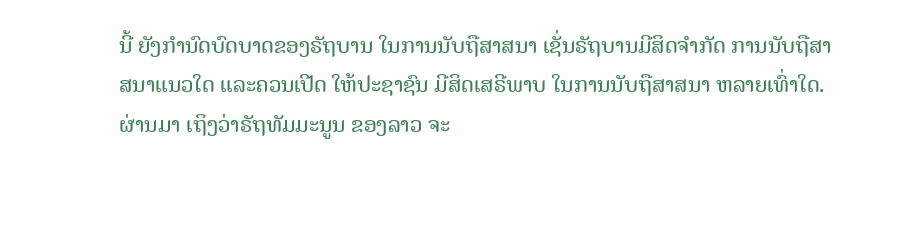ນີ້ ຍັງກຳນົດບົດບາດຂອງຣັຖບານ ໃນການນັບຖືສາສນາ ເຊັ່ນຣັຖບານມີສິດຈຳກັດ ການນັບຖືສາສນາແນວໃດ ແລະຄວນເປີດ ໃຫ້ປະຊາຊົນ ມີສິດເສຣີພາບ ໃນການນັບຖືສາສນາ ຫລາຍເທົ່າໃດ. ຜ່ານມາ ເຖິງວ່າຣັຖທັມມະນູນ ຂອງລາວ ຈະ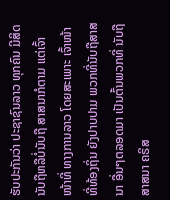ຮັບປະກັນວ່າ ປະຊາຊົນລາວ ທຸກຄົນ ມີສິດນັບຖືຫລືບໍ່ນັບຖື ສາສນາກໍຕາມ ແຕ່ເຈົ້າໜ້າທີ່ ທາງການລາວ ໂດຍສະເພາະ ເຈົ້າໜ້າທີ່ທ້ອງຖິ່ນ ຍັງປາບປາມ ພວກທີ່ນັບຖືສາສນາ ອື່ນໆຕລອດມາ ເປັນຕົ້ນພວກທີ່ ນັບຖືສາສນາ ຄຣິສ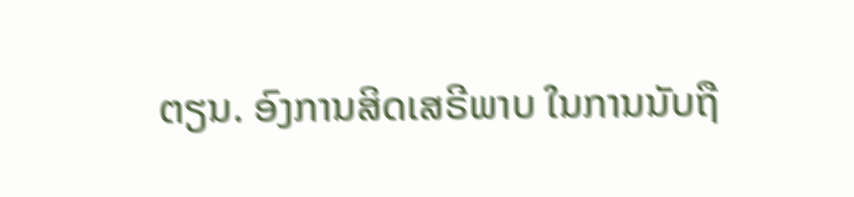ຕຽນ. ອົງການສິດເສຣີພາບ ໃນການນັບຖື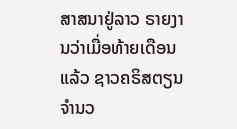ສາສນາຢູ່ລາວ ຣາຍງານວ່າເມື່ອທ້າຍເດືອນ ແລ້ວ ຊາວຄຣິສຕຽນ ຈຳນວ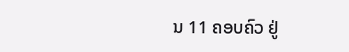ນ 11 ຄອບຄົວ ຢູ່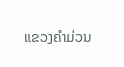ແຂວງຄຳມ່ວນ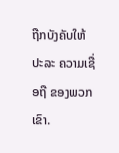ຖືກບັງຄັບໃຫ້ ປະລະ ຄວາມເຊື່ອຖື ຂອງພວກເຂົາ.